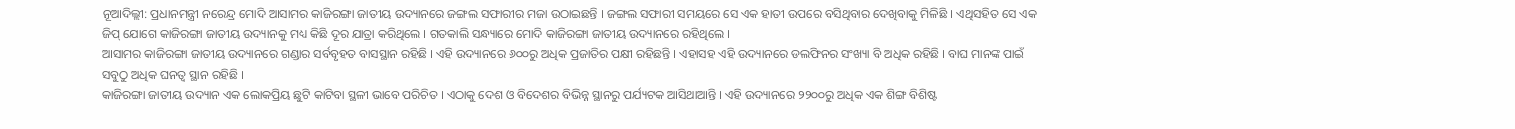ନୂଆଦିଲ୍ଲୀ: ପ୍ରଧାନମନ୍ତ୍ରୀ ନରେନ୍ଦ୍ର ମୋଦି ଆସାମର କାଜିରଙ୍ଗା ଜାତୀୟ ଉଦ୍ୟାନରେ ଜଙ୍ଗଲ ସଫାରୀର ମଜା ଉଠାଇଛନ୍ତି । ଜଙ୍ଗଲ ସଫାରୀ ସମୟରେ ସେ ଏକ ହାତୀ ଉପରେ ବସିଥିବାର ଦେଖିବାକୁ ମିଳିଛି । ଏଥିସହିତ ସେ ଏକ ଜିପ୍ ଯୋଗେ କାଜିରଙ୍ଗା ଜାତୀୟ ଉଦ୍ୟାନକୁ ମଧ୍ୟ କିଛି ଦୂର ଯାତ୍ରା କରିଥିଲେ । ଗତକାଲି ସନ୍ଧ୍ୟାରେ ମୋଦି କାଜିରଙ୍ଗା ଜାତୀୟ ଉଦ୍ୟାନରେ ରହିଥିଲେ ।
ଆସାମର କାଜିରଙ୍ଗା ଜାତୀୟ ଉଦ୍ୟାନରେ ଗଣ୍ଡାର ସର୍ବବୃହତ ବାସସ୍ଥାନ ରହିଛି । ଏହି ଉଦ୍ୟାନରେ ୬୦୦ରୁ ଅଧିକ ପ୍ରଜାତିର ପକ୍ଷୀ ରହିଛନ୍ତି । ଏହାସହ ଏହି ଉଦ୍ୟାନରେ ଡଲଫିନର ସଂଖ୍ୟା ବି ଅଧିକ ରହିଛି । ବାଘ ମାନଙ୍କ ପାଇଁ ସବୁଠୁ ଅଧିକ ଘନତ୍ୱ ସ୍ଥାନ ରହିଛି ।
କାଜିରଙ୍ଗା ଜାତୀୟ ଉଦ୍ୟାନ ଏକ ଲୋକପ୍ରିୟ ଛୁଟି କାଟିବା ସ୍ଥଳୀ ଭାବେ ପରିଚିତ । ଏଠାକୁ ଦେଶ ଓ ବିଦେଶର ବିଭିନ୍ନ ସ୍ଥାନରୁ ପର୍ଯ୍ୟଟକ ଆସିଥାଆନ୍ତି । ଏହି ଉଦ୍ୟାନରେ ୨୨୦୦ରୁ ଅଧିକ ଏକ ଶିଙ୍ଗ ବିଶିଷ୍ଟ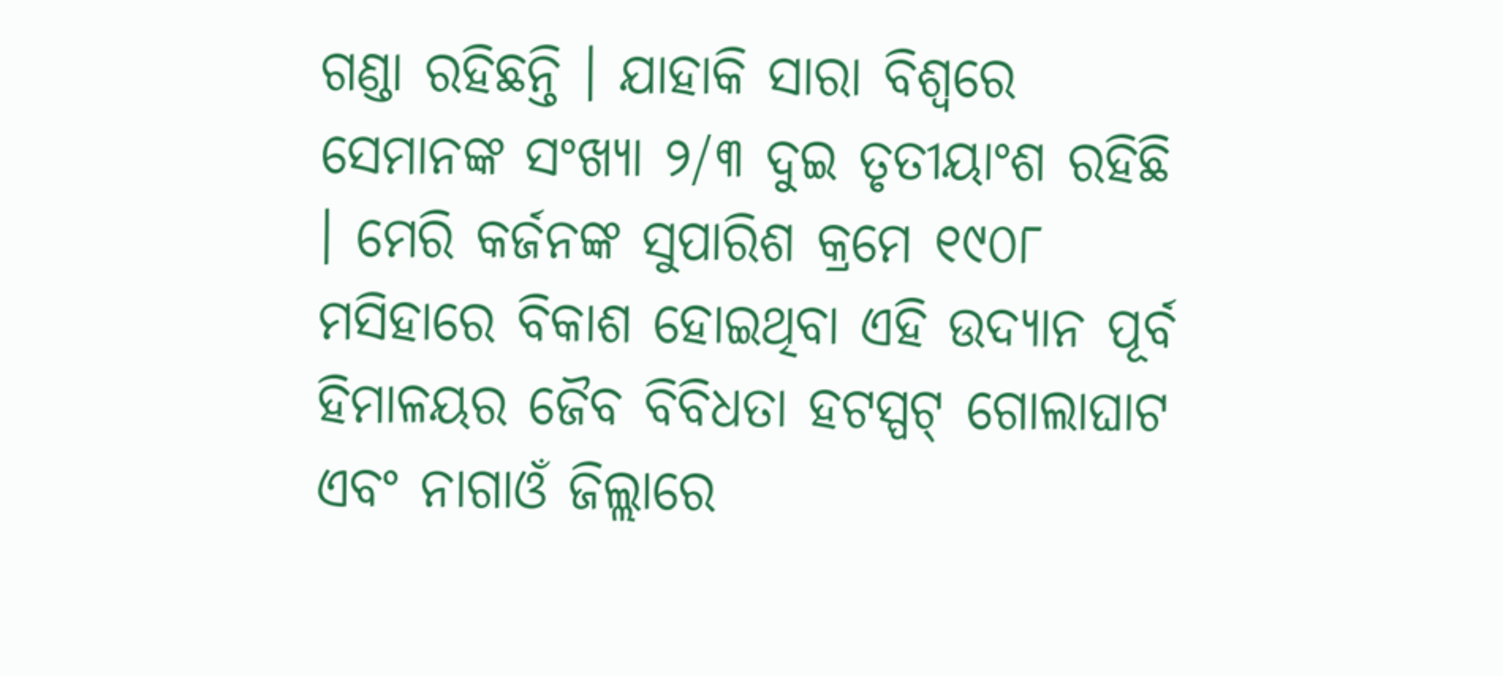ଗଣ୍ଡା ରହିଛନ୍ତି । ଯାହାକି ସାରା ବିଶ୍ୱରେ ସେମାନଙ୍କ ସଂଖ୍ୟା ୨/୩ ଦୁଇ ତୃତୀୟାଂଶ ରହିଛି । ମେରି କର୍ଜନଙ୍କ ସୁପାରିଶ କ୍ରମେ ୧୯୦୮ ମସିହାରେ ବିକାଶ ହୋଇଥିବା ଏହି ଉଦ୍ୟାନ ପୂର୍ବ ହିମାଳୟର ଜୈବ ବିବିଧତା ହଟସ୍ପଟ୍ ଗୋଲାଘାଟ ଏବଂ ନାଗାଓଁ ଜିଲ୍ଲାରେ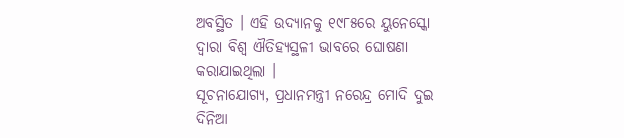ଅବସ୍ଥିତ । ଏହି ଉଦ୍ୟାନକୁ ୧୯୮୫ରେ ୟୁନେସ୍କୋ ଦ୍ୱାରା ବିଶ୍ୱ ଐତିହ୍ୟସ୍ଥଳୀ ଭାବରେ ଘୋଷଣା କରାଯାଇଥିଲା ।
ସୂଚନାଯୋଗ୍ୟ, ପ୍ରଧାନମନ୍ତ୍ରୀ ନରେନ୍ଦ୍ର ମୋଦି ଦୁଇ ଦିନିଆ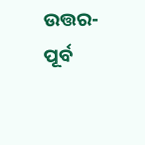ଉତ୍ତର-ପୂର୍ବ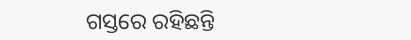ଗସ୍ତରେ ରହିଛନ୍ତି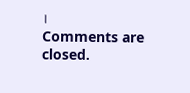।
Comments are closed.